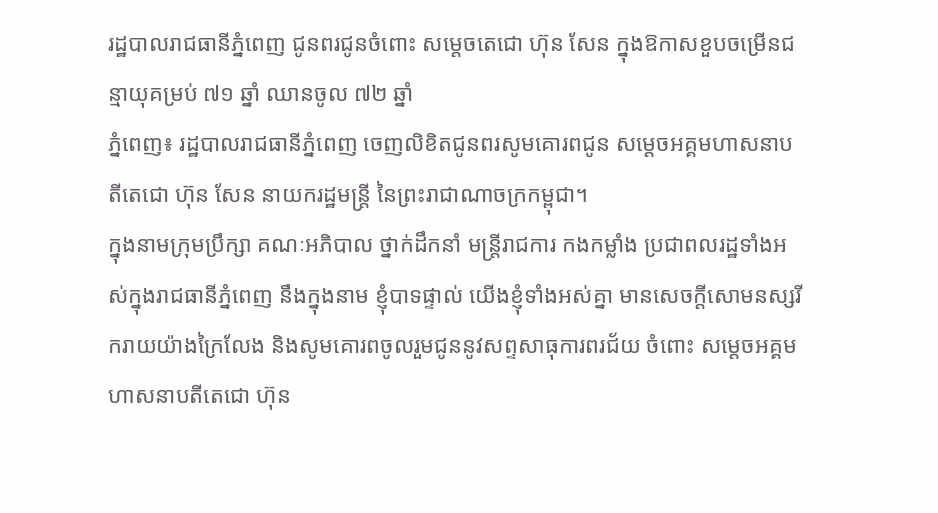រដ្ឋបាលរាជធានីភ្នំពេញ ជូនពរជូនចំពោះ សម្តេចតេជោ ហ៊ុន សែន ក្នុងឱកាសខួបចម្រើនជន្មាយុគម្រប់ ៧១ ឆ្នាំ ឈានចូល ៧២ ឆ្នាំ
ភ្នំពេញ៖ រដ្ឋបាលរាជធានីភ្នំពេញ ចេញលិខិតជូនពរសូមគោរពជូន សម្តេចអគ្គមហាសនាបតីតេជោ ហ៊ុន សែន នាយករដ្ឋមន្ត្រី នៃព្រះរាជាណាចក្រកម្ពុជា។
ក្នុងនាមក្រុមប្រឹក្សា គណៈអភិបាល ថ្នាក់ដឹកនាំ មន្ត្រីរាជការ កងកម្លាំង ប្រជាពលរដ្ឋទាំងអស់ក្នុងរាជធានីភ្នំពេញ នឹងក្នុងនាម ខ្ញុំបាទផ្ទាល់ យើងខ្ញុំទាំងអស់គ្នា មានសេចក្តីសោមនស្សរីករាយយ៉ាងក្រៃលែង និងសូមគោរពចូលរួមជូននូវសព្ទសាធុការពរជ័យ ចំពោះ សម្តេចអគ្គមហាសនាបតីតេជោ ហ៊ុន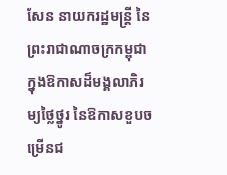សែន នាយករដ្ឋមន្ត្រី នៃព្រះរាជាណាចក្រកម្ពុជា ក្នុងឱកាសដ៏មង្គលាភិរម្យថ្លៃថ្នូរ នៃឱកាសខួបចម្រើនជ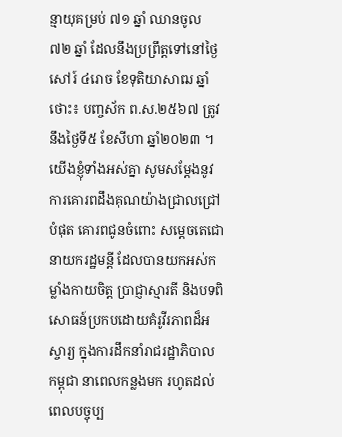ន្មាយុគម្រប់ ៧១ ឆ្នាំ ឈានចូល ៧២ ឆ្នាំ ដែលនឹងប្រព្រឹត្តទៅនៅថ្ងៃសៅរ៍ ៤រោច ខែទុតិយាសាឍ ឆ្នាំថោះ៖ បញ្ចស័ក ព.ស.២៥៦៧ ត្រូវនឹងថ្ងៃទី៥ ខែសីហា ឆ្នាំ២០២៣ ។
យើងខ្ញុំទាំងអស់គ្នា សូមសម្ដែងនូវការគោរពដឹងគុណយ៉ាងជ្រាលជ្រៅបំផុត គោរពជូនចំពោះ សម្តេចតេជោនាយករដ្ឋមន្តី ដែលបានយកអស់កម្លាំងកាយចិត្ត ប្រាជ្ញាស្មារតី និងបទពិសោធន៍ប្រកបដោយគំរូវីរភាពដ៏អស្ចារ្យ ក្នុងការដឹកនាំរាជរដ្ឋាភិបាល កម្ពុជា នាពេលកន្លងមក រហូតដល់ពេលបច្ចុប្ប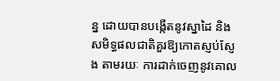ន្ន ដោយបានបង្កើតនូវស្នាដៃ និងសមិទ្ធផលជាតិគួរឱ្យកោតស្ញប់ស្ញែង តាមរយៈ ការដាក់ចេញនូវគោល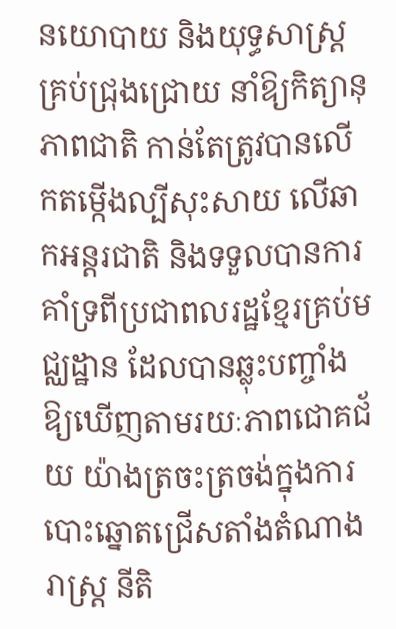នយោបាយ និងយុទ្ធសាស្ត្រគ្រប់ជ្រុងជ្រោយ នាំឱ្យកិត្យានុភាពជាតិ កាន់តែត្រូវបានលើកតម្កើងល្បីសុះសាយ លើឆាកអន្តរជាតិ និងទទួលបានការគាំទ្រពីប្រជាពលរដ្ឋខ្មែរគ្រប់មជ្ឈដ្ឋាន ដែលបានឆ្លុះបញ្ចាំងឱ្យឃើញតាមរយៈភាពជោគជ័យ យ៉ាងត្រចះត្រចង់ក្នុងការបោះឆ្នោតជ្រើសតាំងតំណាងរាស្ត្រ នីតិ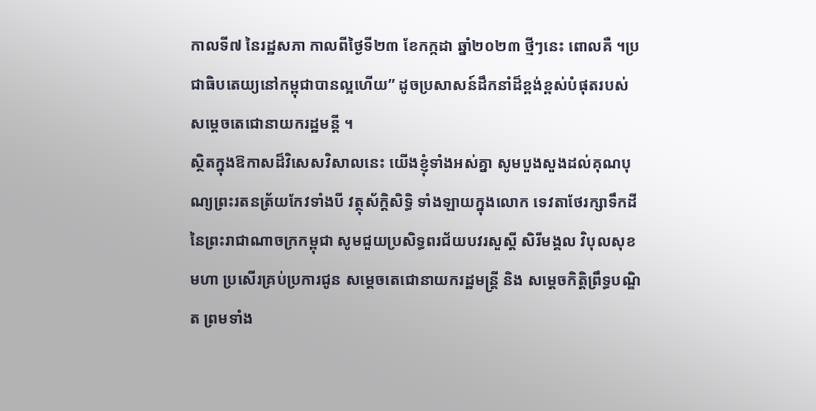កាលទី៧ នៃរដ្ឋសភា កាលពីថ្ងៃទី២៣ ខែកក្កដា ឆ្នាំ២០២៣ ថ្មីៗនេះ ពោលគឺ ។ប្រជាធិបតេយ្យនៅកម្ពុជាបានល្អហើយ” ដូចប្រសាសន៍ដឹកនាំដ៏ខ្ពង់ខ្ពស់បំផុតរបស់ សម្ដេចតេជោនាយករដ្ឋមន្តី ។
ស្ថិតក្នុងឱកាសដ៏វិសេសវិសាលនេះ យើងខ្ញុំទាំងអស់គ្នា សូមបួងសួងដល់គុណបុណ្យព្រះរតនត្រ័យកែវទាំងបី វត្ថុស័ក្តិសិទ្ធិ ទាំងឡាយក្នុងលោក ទេវតាថែរក្សាទឹកដីនៃព្រះរាជាណាចក្រកម្ពុជា សូមជួយប្រសិទ្ធពរជ័យបវរសួស្តី សិរីមង្គល វិបុលសុខ មហា ប្រសើរគ្រប់ប្រការជូន សម្តេចតេជោនាយករដ្ឋមន្ត្រី និង សម្ដេចកិត្តិព្រឹទ្ធបណ្ឌិត ព្រមទាំង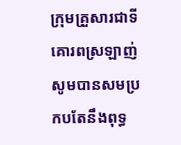ក្រុមគ្រួសារជាទីគោរពស្រឡាញ់ សូមបានសមប្រកបតែនឹងពុទ្ធ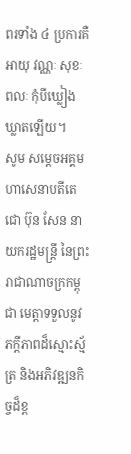ពរទាំង ៤ ប្រការគឺ អាយុ វណ្ណៈ សុខៈ ពលៈ កុំបីឃ្លៀងឃ្លាតឡើយ។
សូម សម្តេចអគ្គមហាសេនាបតីតេជោ ប៊ុន សែន នាយករដ្ឋមន្ត្រី នៃព្រះរាជាណាចក្រកម្ពុជា មេត្តាទទួលនូវ ភក្តីភាពដ៏ស្មោះស្ម័ត្រ និងអភិវឌ្ឍនកិច្ចដ៏ខ្ព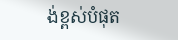ង់ខ្ពស់បំផុត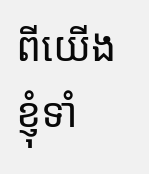ពីយើងខ្ញុំទាំ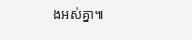ងអស់គ្នា៕